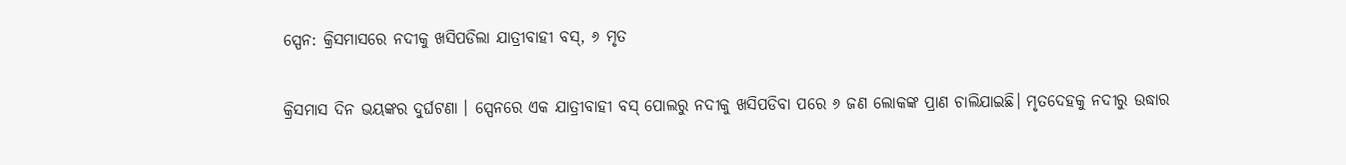ସ୍ପେନ: କ୍ରିସମାସରେ ନଦୀକୁ ଖସିପଡିଲା ଯାତ୍ରୀବାହୀ ବସ୍‌, ୬ ମୃତ

କ୍ରିସମାସ ଦିନ ଭୟଙ୍କର ଦୁର୍ଘଟଣା । ସ୍ପେନରେ ଏକ ଯାତ୍ରୀବାହୀ ବସ୍‌ ପୋଲରୁ ନଦୀକୁ ଖସିପଡିବା ପରେ ୬ ଜଣ ଲୋକଙ୍କ ପ୍ରାଣ ଚାଲିଯାଇଛି। ମୃତଦେହକୁ ନଦୀରୁ ଉଦ୍ଧାର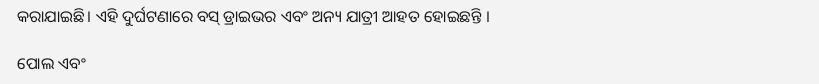କରାଯାଇଛି। ଏହି ଦୁର୍ଘଟଣାରେ ବସ୍‌ ଡ୍ରାଇଭର ଏବଂ ଅନ୍ୟ ଯାତ୍ରୀ ଆହତ ହୋଇଛନ୍ତି ।

ପୋଲ ଏବଂ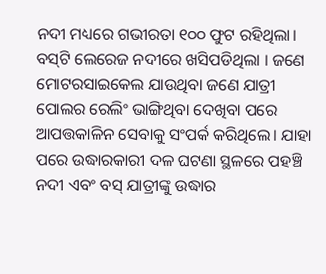ନଦୀ ମଧ୍ୟରେ ଗଭୀରତା ୧୦୦ ଫୁଟ ରହିଥିଲା। ବସ୍‌ଟି ଲେରେଜ ନଦୀରେ ଖସିପଡିଥିଲା । ଜଣେ ମୋଟରସାଇକେଲ ଯାଉଥିବା ଜଣେ ଯାତ୍ରୀ ପୋଲର ରେଲିଂ ଭାଙ୍ଗିଥିବା ଦେଖିବା ପରେ ଆପତ୍ତକାଳିନ ସେବାକୁ ସଂପର୍କ କରିଥିଲେ। ଯାହା ପରେ ଉଦ୍ଧାରକାରୀ ଦଳ ଘଟଣା ସ୍ଥଳରେ ପହଞ୍ଚି ନଦୀ ଏବଂ ବସ୍‌ ଯାତ୍ରୀଙ୍କୁ ଉଦ୍ଧାର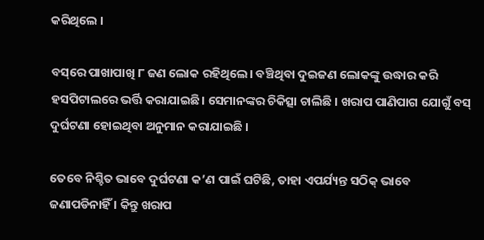କରିଥିଲେ ।

ବସ୍‌ରେ ପାଖାପାଖି ୮ ଜଣ ଲୋକ ରହିଥିଲେ। ବଞ୍ଚିଥିବା ଦୁଇଜଣ ଲୋକଙ୍କୁ ଉଦ୍ଧାର କରି ହସପିଟାଲରେ ଭର୍ତ୍ତି କରାଯାଇଛି। ସେମାନଙ୍କର ଚିକିତ୍ସା ଚାଲିଛି । ଖରାପ ପାଣିପାଗ ଯୋଗୁଁ ବସ୍‌ ଦୁର୍ଘଟଣା ହୋଇଥିବା ଅନୁମାନ କରାଯାଇଛି ।

ତେବେ ନିଶ୍ଚିତ ଭାବେ ଦୁର୍ଘଟଣା କ’ଣ ପାଇଁ ଘଟିଛି, ତାହା ଏପର୍ଯ୍ୟନ୍ତ ସଠିକ୍‌ ଭାବେ ଜଣାପଡିନାହିଁ । କିନ୍ତୁ ଖରାପ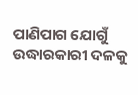ପାଣିପାଗ ଯୋଗୁଁ ଉଦ୍ଧାରକାରୀ ଦଳକୁ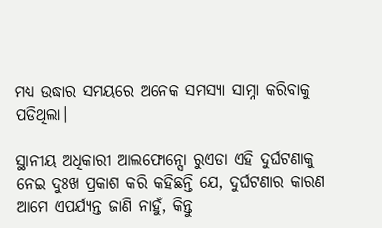ମଧ୍ୟ ଉଦ୍ଧାର ସମୟରେ ଅନେକ ସମସ୍ୟା ସାମ୍ନା କରିବାକୁ ପଡିଥିଲା।

ସ୍ଥାନୀୟ ଅଧିକାରୀ ଆଲଫୋନ୍ସୋ ରୁଏଡା ଏହି ଦୁର୍ଘଟଣାକୁ ନେଇ ଦୁଃଖ ପ୍ରକାଶ କରି କହିଛନ୍ତି ଯେ, ଦୁର୍ଘଟଣାର କାରଣ ଆମେ ଏପର୍ଯ୍ୟନ୍ତ ଜାଣି ନାହୁଁ, କିନ୍ତୁ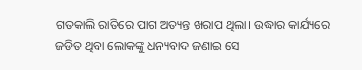ଗତକାଲି ରାତିରେ ପାଗ ଅତ୍ୟନ୍ତ ଖରାପ ଥିଲା। ଉଦ୍ଧାର କାର୍ଯ୍ୟରେ ଜଡିତ ଥିବା ଲୋକଙ୍କୁ ଧନ୍ୟବାଦ ଜଣାଇ ସେ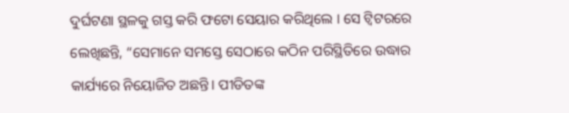ଦୁର୍ଘଟଣା ସ୍ଥଳକୁ ଗସ୍ତ କରି ଫଟୋ ସେୟାର କରିଥିଲେ । ସେ ଟ୍ୱିଟରରେ ଲେଖିଛନ୍ତି, “ସେମାନେ ସମସ୍ତେ ସେଠାରେ କଠିନ ପରିସ୍ଥିତିରେ ଉଦ୍ଧାର କାର୍ଯ୍ୟରେ ନିୟୋଜିତ ଅଛନ୍ତି। ପୀଡିତଙ୍କ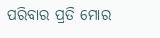ପରିବାର ପ୍ରତି ମୋର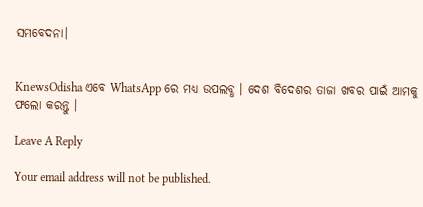ସମବେଦନା।


KnewsOdisha ଏବେ WhatsApp ରେ ମଧ୍ୟ ଉପଲବ୍ଧ । ଦେଶ ବିଦେଶର ତାଜା ଖବର ପାଇଁ ଆମକୁ ଫଲୋ କରନ୍ତୁ ।

Leave A Reply

Your email address will not be published.